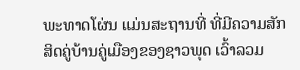ພະທາດໂຜ່ນ ແມ່ນສະຖານທີ່ ທີ່ມີຄວາມສັກສິດຄູ່ບ້ານຄູ່ເມືອງຂອງຊາວພຸດ ເວົ້າລວມ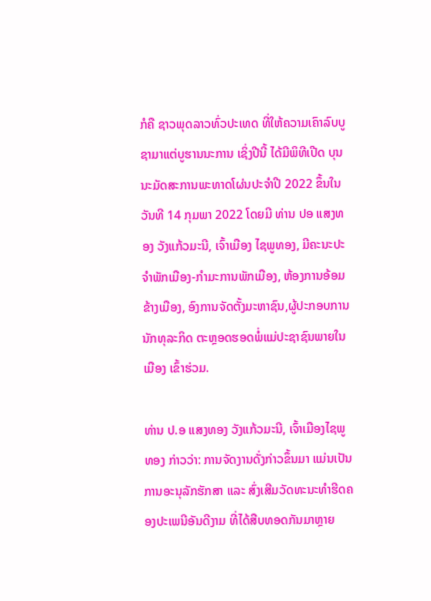ກໍຄື ຊາວພຸດລາວທົ່ວປະເທດ ທີ່ໃຫ້ຄວາມເຄົາລົບບູຊາມາແຕ່ບູຮານນະການ ເຊິ່ງປີນີ້ ໄດ້ມີພິທີເປີດ ບຸນນະມັດສະການພະທາດໂຜ່ນປະຈໍາປີ 2022 ຂຶ້ນໃນວັນທີ 14 ກຸມພາ 2022 ໂດຍມີ ທ່ານ ປອ ແສງທອງ ວັງແກ້ວມະນີ, ເຈົ້າເມືອງ ໄຊພູທອງ, ມີຄະນະປະຈໍາພັກເມືອງ-ກໍາມະການພັກເມືອງ, ຫ້ອງການອ້ອມຂ້າງເມືອງ, ອົງການຈັດຕັ້ງມະຫາຊົນ,ຜູ້ປະກອບການນັກທຸລະກິດ ຕະຫຼອດຮອດພໍ່ແມ່ປະຊາຊົນພາຍໃນເມືອງ ເຂົ້າຮ່ວມ.

ທ່ານ ປ.ອ ແສງທອງ ວັງແກ້ວມະນີ, ເຈົ້າເມືອງໄຊພູທອງ ກ່າວວ່າ: ການຈັດງານດັ່ງກ່າວຂຶ້ນມາ ແມ່ນເປັນການອະນຸລັກຮັກສາ ແລະ ສົ່ງເສີມວັດທະນະທຳຮີດຄອງປະເພນີອັນດີງາມ ທີ່ໄດ້ສືບທອດກັນມາຫຼາຍ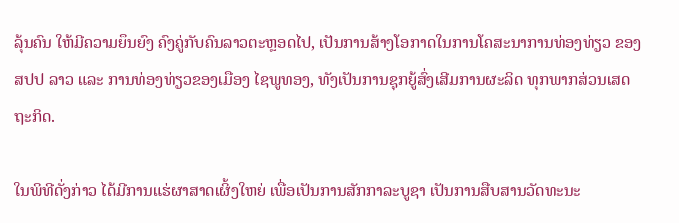ລຸ້ນຄົນ ໃຫ້ມີຄວາມຍຶນຍົງ ຄົງຄູ່ກັບຄົນລາວຕະຫຼອດໄປ, ເປັນການສ້າງໂອກາດໃນການໂຄສະນາການທ່ອງທ່ຽວ ຂອງ ສປປ ລາວ ແລະ ການທ່ອງທ່ຽວຂອງເມືອງ ໄຊພູທອງ, ທັງເປັນການຊຸກຍູ້ສົ່ງເສີມການຜະລິດ ທຸກພາກສ່ວນເສດຖະກິດ.

ໃນພິທີດັ່ງກ່າວ ໄດ້ມີການແຮ່ຜາສາດເຜິ້ງໃຫຍ່ ເພື່ອເປັນການສັກກາລະບູຊາ ເປັນການສືບສານວັດທະນະ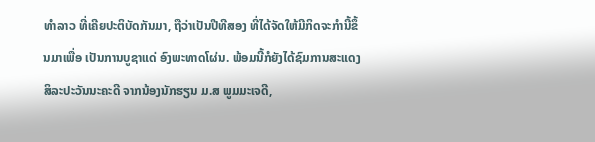ທໍາລາວ ທີ່ເຄີຍປະຕິບັດກັນມາ, ຖືວ່າເປັນປີທີສອງ ທີ່ໄດ້ຈັດໃຫ້ມີກິດຈະກໍານີ້ຂຶ້ນມາເພື່ອ ເປັນການບູຊາແດ່ ອົງພະທາດໂຜ່ນ. ພ້ອມນີ້ກໍຍັງໄດ້ຊົມການສະແດງສິລະປະວັນນະຄະດີ ຈາກນ້ອງນັກຮຽນ ມ.ສ ພູມມະເຈດີ,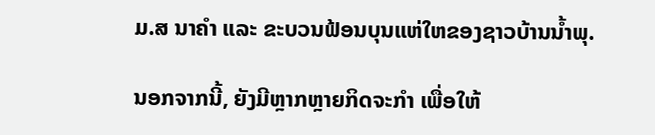ມ.ສ ນາຄໍາ ແລະ ຂະບວນຟ້ອນບຸນແຫ່ໃຫຂອງຊາວບ້ານນໍ້າພຸ.

ນອກຈາກນີ້, ຍັງມີຫຼາກຫຼາຍກິດຈະກຳ ເພື່ອໃຫ້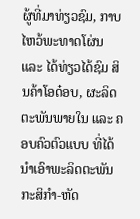ຜູ້ທີ່ມາທ່ຽວຊົມ, ກາບໄຫວ້ພະທາດໂຜ່ນ ແລະ ໄດ້ທ່ຽວໄດ້ຊົມ ສິນຄ້າໂອດ໋ອບ, ຜະລິດຕະພັນພາຍໃນ ແລະ ຄອບຄົວຕົວແບບ ທີ່ໄດ້ນໍາເອົາພະລິດຕະພັນ ກະສິກຳ-ຫັດ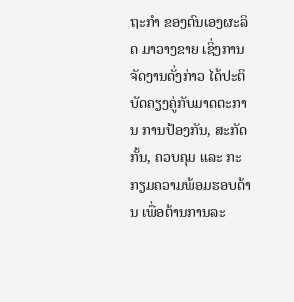ຖະກຳ ຂອງຕົນເອງຜະລິດ ມາວາງຂາຍ ເຊິ່ງການຈັດງານດັ່ງກ່າວ ໄດ້ປະຕິບັດຄຽງຄູ່ກັບມາດຕະການ ການປ້ອງກັນ, ສະກັດກັ້ນ, ຄວບຄຸມ ແລະ ກະກຽມຄວາມພ້ອມຮອບດ້ານ ເພື່ອຕ້ານການລະ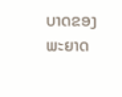ບາດຂອງພະຍາດ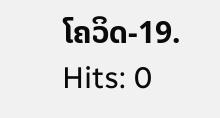ໂຄວິດ-19.
Hits: 0